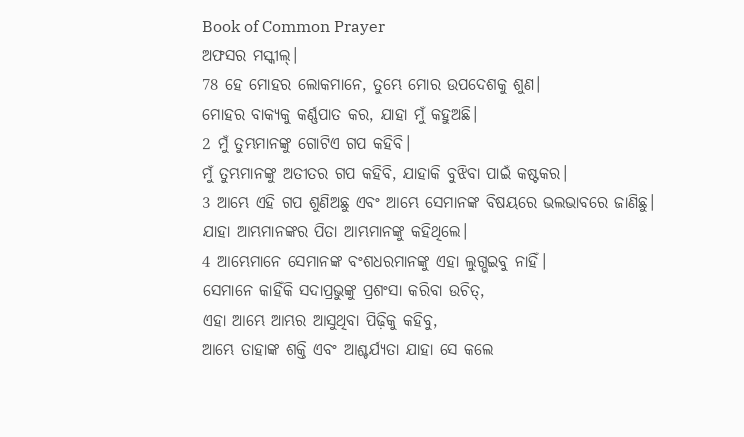Book of Common Prayer
ଅଫସର ମସ୍କୀଲ୍।
78 ହେ ମୋହର ଲୋକମାନେ, ତୁମ୍ଭେ ମୋର ଉପଦେଶକୁ ଶୁଣ।
ମୋହର ବାକ୍ୟକୁ କର୍ଣ୍ଣପାତ କର, ଯାହା ମୁଁ କହୁଅଛି।
2 ମୁଁ ତୁମ୍ଭମାନଙ୍କୁ ଗୋଟିଏ ଗପ କହିବି।
ମୁଁ ତୁମ୍ଭମାନଙ୍କୁ ଅତୀତର ଗପ କହିବି, ଯାହାକି ବୁଝିବା ପାଇଁ କଷ୍ଟକର।
3 ଆମ୍ଭେ ଏହି ଗପ ଶୁଣିଅଛୁ ଏବଂ ଆମ୍ଭେ ସେମାନଙ୍କ ବିଷୟରେ ଭଲଭାବରେ ଜାଣିଛୁ।
ଯାହା ଆମ୍ଭମାନଙ୍କର ପିତା ଆମ୍ଭମାନଙ୍କୁ କହିଥିଲେ।
4 ଆମ୍ଭେମାନେ ସେମାନଙ୍କ ବଂଶଧରମାନଙ୍କୁ ଏହା ଲୁଗ୍ଭଇବୁ ନାହିଁ।
ସେମାନେ କାହିଁକି ସଦାପ୍ରଭୁଙ୍କୁ ପ୍ରଶଂସା କରିବା ଉଚିତ୍,
ଏହା ଆମ୍ଭେ ଆମ୍ଭର ଆସୁଥିବା ପିଢ଼ିକୁ କହିବୁ,
ଆମ୍ଭେ ତାହାଙ୍କ ଶକ୍ତି ଏବଂ ଆଶ୍ଚର୍ଯ୍ୟତା ଯାହା ସେ କଲେ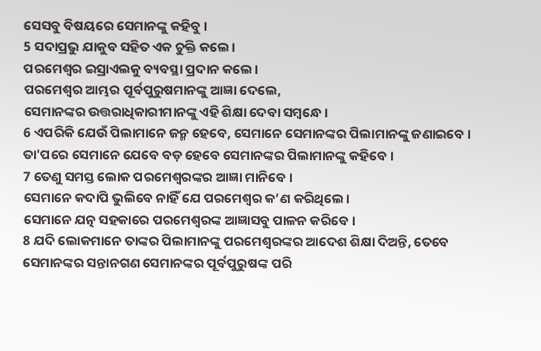ସେସବୁ ବିଷୟରେ ସେମାନଙ୍କୁ କହିବୁ।
5 ସଦାପ୍ରଭୁ ଯାକୁବ ସହିତ ଏକ ଚୁକ୍ତି କଲେ।
ପରମେଶ୍ୱର ଇସ୍ରାଏଲକୁ ବ୍ୟବସ୍ଥା ପ୍ରଦାନ କଲେ।
ପରମେଶ୍ୱର ଆମ୍ଭର ପୂର୍ବପୁରୁଷମାନଙ୍କୁ ଆଜ୍ଞା ଦେଲେ,
ସେମାନଙ୍କର ଉତ୍ତରାଧିକାରୀମାନଙ୍କୁ ଏହି ଶିକ୍ଷା ଦେବା ସମ୍ବନ୍ଧେ।
6 ଏପରିକି ଯେଉଁ ପିଲାମାନେ ଜନ୍ମ ହେବେ, ସେମାନେ ସେମାନଙ୍କର ପିଲାମାନଙ୍କୁ ଜଣାଇବେ।
ତା'ପରେ ସେମାନେ ଯେବେ ବଡ଼ ହେବେ ସେମାନଙ୍କର ପିଲାମାନଙ୍କୁ କହିବେ।
7 ତେଣୁ ସମସ୍ତ ଲୋକ ପରମେଶ୍ୱରଙ୍କର ଆଜ୍ଞା ମାନିବେ।
ସେମାନେ କଦାପି ଭୁଲିବେ ନାହିଁ ଯେ ପରମେଶ୍ୱର କ’ଣ କରିଥିଲେ।
ସେମାନେ ଯତ୍ନ ସହକାରେ ପରମେଶ୍ୱରଙ୍କ ଆଜ୍ଞାସବୁ ପାଳନ କରିବେ।
8 ଯଦି ଲୋକମାନେ ତାଙ୍କର ପିଲାମାନଙ୍କୁ ପରମେଶ୍ୱରଙ୍କର ଆଦେଶ ଶିକ୍ଷା ଦିଅନ୍ତି, ତେବେ ସେମାନଙ୍କର ସନ୍ତାନଗଣ ସେମାନଙ୍କର ପୂର୍ବପୁରୁଷଙ୍କ ପରି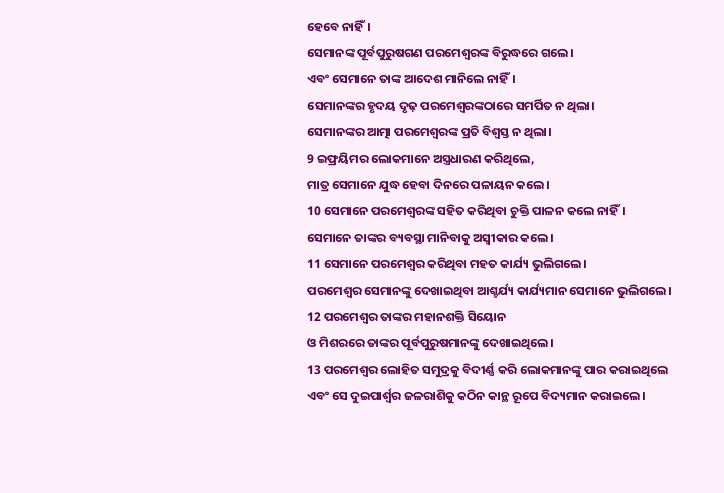ହେବେ ନାହିଁ।
ସେମାନଙ୍କ ପୂର୍ବପୁରୁଷଗଣ ପରମେଶ୍ୱରଙ୍କ ବିରୁଦ୍ଧରେ ଗଲେ।
ଏବଂ ସେମାନେ ତାଙ୍କ ଆଦେଶ ମାନିଲେ ନାହିଁ।
ସେମାନଙ୍କର ହୃଦୟ ଦୃଢ଼ ପରମେଶ୍ୱରଙ୍କଠାରେ ସମର୍ପିତ ନ ଥିଲା।
ସେମାନଙ୍କର ଆତ୍ମା ପରମେଶ୍ୱରଙ୍କ ପ୍ରତି ବିଶ୍ୱସ୍ତ ନ ଥିଲା।
9 ଇଫ୍ରୟିମର ଲୋକମାନେ ଅସ୍ତ୍ରଧାରଣ କରିଥିଲେ,
ମାତ୍ର ସେମାନେ ଯୁଦ୍ଧ ହେବା ଦିନରେ ପଳାୟନ କଲେ।
10 ସେମାନେ ପରମେଶ୍ୱରଙ୍କ ସହିତ କରିଥିବା ଚୁକ୍ତି ପାଳନ କଲେ ନାହିଁ।
ସେମାନେ ତାଙ୍କର ବ୍ୟବସ୍ଥା ମାନିବାକୁ ଅସ୍ୱୀକାର କଲେ।
11 ସେମାନେ ପରମେଶ୍ୱର କରିଥିବା ମହତ କାର୍ଯ୍ୟ ଭୁଲିଗଲେ।
ପରମେଶ୍ୱର ସେମାନଙ୍କୁ ଦେଖାଇଥିବା ଆଶ୍ଚର୍ଯ୍ୟ କାର୍ଯ୍ୟମାନ ସେମାନେ ଭୁଲିଗଲେ।
12 ପରମେଶ୍ୱର ତାଙ୍କର ମହାନଶକ୍ତି ସିୟୋନ
ଓ ମିଶରରେ ତାଙ୍କର ପୂର୍ବପୁରୁଷମାନଙ୍କୁ ଦେଖାଇଥିଲେ।
13 ପରମେଶ୍ୱର ଲୋହିତ ସମୁଦ୍ରକୁ ବିଦୀର୍ଣ୍ଣ କରି ଲୋକମାନଙ୍କୁ ପାର କରାଇଥିଲେ
ଏବଂ ସେ ଦୁଇପାର୍ଶ୍ୱର ଜଳରାଶିକୁ କଠିନ କାନ୍ଥ ରୂପେ ବିଦ୍ୟମାନ କରାଇଲେ।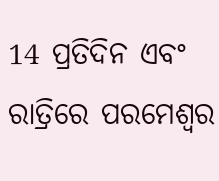14 ପ୍ରତିଦିନ ଏବଂ ରାତ୍ରିରେ ପରମେଶ୍ୱର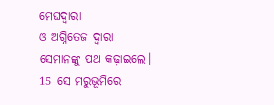ମେଘଦ୍ୱାରା
ଓ ଅଗ୍ନିତେଜ ଦ୍ୱାରା ସେମାନଙ୍କୁ ପଥ କଢ଼ାଇଲେ।
15 ସେ ମରୁଭୂମିରେ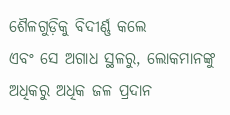ଶୈଳଗୁଡ଼ିକୁ ବିଦୀର୍ଣ୍ଣ କଲେ
ଏବଂ ସେ ଅଗାଧ ସ୍ଥଳରୁ, ଲୋକମାନଙ୍କୁ ଅଧିକରୁ ଅଧିକ ଜଳ ପ୍ରଦାନ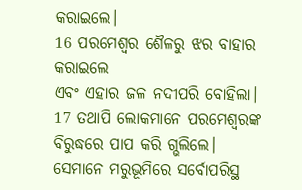କରାଇଲେ।
16 ପରମେଶ୍ୱର ଶୈଳରୁ ଝର ବାହାର କରାଇଲେ
ଏବଂ ଏହାର ଜଳ ନଦୀପରି ବୋହିଲା।
17 ତଥାପି ଲୋକମାନେ ପରମେଶ୍ୱରଙ୍କ ବିରୁଦ୍ଧରେ ପାପ କରି ଗ୍ଭଲିଲେ।
ସେମାନେ ମରୁଭୂମିରେ ସର୍ବୋପରିସ୍ଥ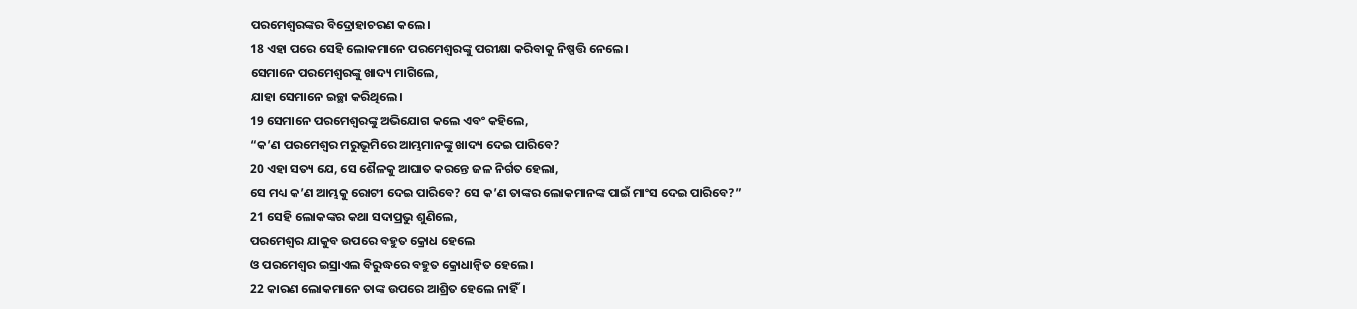ପରମେଶ୍ୱରଙ୍କର ବିଦ୍ରୋହାଚରଣ କଲେ।
18 ଏହା ପରେ ସେହି ଲୋକମାନେ ପରମେଶ୍ୱରଙ୍କୁ ପରୀକ୍ଷା କରିବାକୁ ନିଷ୍ପତ୍ତି ନେଲେ।
ସେମାନେ ପରମେଶ୍ୱରଙ୍କୁ ଖାଦ୍ୟ ମାଗିଲେ,
ଯାହା ସେମାନେ ଇଚ୍ଛା କରିଥିଲେ।
19 ସେମାନେ ପରମେଶ୍ୱରଙ୍କୁ ଅଭିଯୋଗ କଲେ ଏବଂ କହିଲେ,
“କ’ଣ ପରମେଶ୍ୱର ମରୁଭୂମିରେ ଆମ୍ଭମାନଙ୍କୁ ଖାଦ୍ୟ ଦେଇ ପାରିବେ?
20 ଏହା ସତ୍ୟ ଯେ, ସେ ଶୈଳକୁ ଆଘାତ କରନ୍ତେ ଜଳ ନିର୍ଗତ ହେଲା,
ସେ ମଧ୍ୟ କ’ଣ ଆମ୍ଭକୁ ରୋଟୀ ଦେଇ ପାରିବେ? ସେ କ’ଣ ତାଙ୍କର ଲୋକମାନଙ୍କ ପାଇଁ ମାଂସ ଦେଇ ପାରିବେ?”
21 ସେହି ଲୋକଙ୍କର କଥା ସଦାପ୍ରଭୁ ଶୁଣିଲେ,
ପରମେଶ୍ୱର ଯାକୁବ ଉପରେ ବହୁତ କ୍ରୋଧ ହେଲେ
ଓ ପରମେଶ୍ୱର ଇସ୍ରାଏଲ ବିରୁଦ୍ଧରେ ବହୁତ କ୍ରୋଧାନ୍ୱିତ ହେଲେ।
22 କାରଣ ଲୋକମାନେ ତାଙ୍କ ଉପରେ ଆଶ୍ରିତ ହେଲେ ନାହିଁ।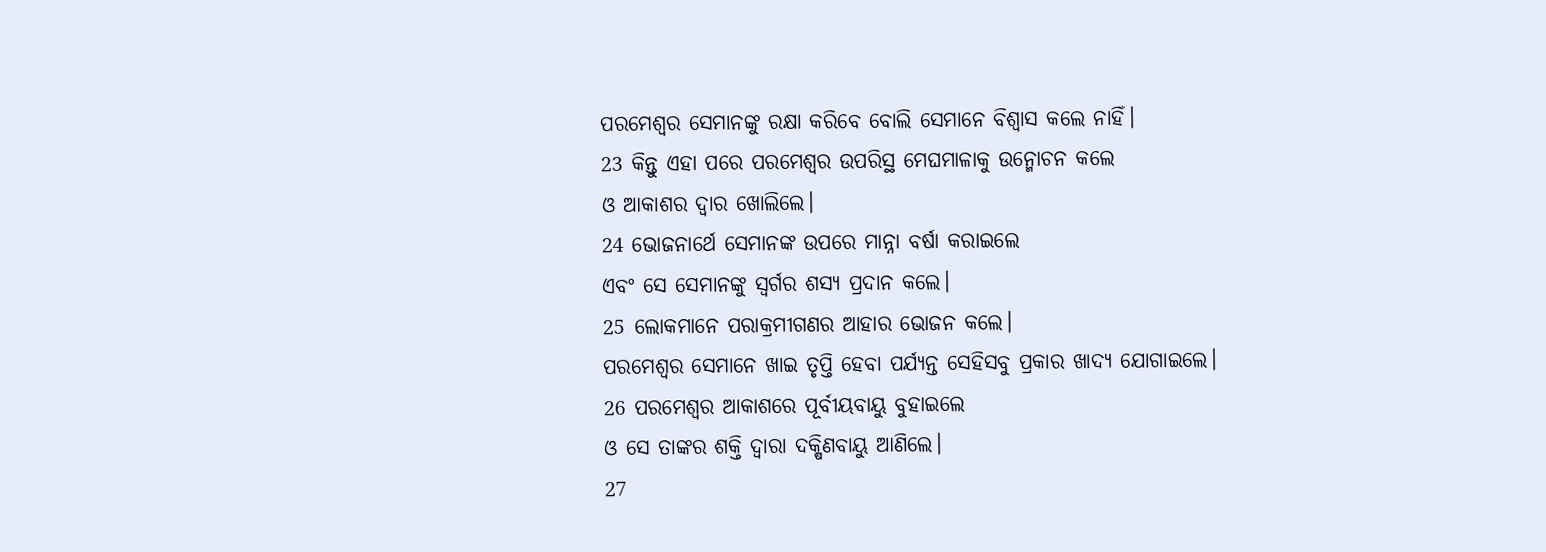ପରମେଶ୍ୱର ସେମାନଙ୍କୁ ରକ୍ଷା କରିବେ ବୋଲି ସେମାନେ ବିଶ୍ୱାସ କଲେ ନାହିଁ।
23 କିନ୍ତୁ ଏହା ପରେ ପରମେଶ୍ୱର ଉପରିସ୍ଥ ମେଘମାଳାକୁ ଉନ୍ମୋଚନ କଲେ
ଓ ଆକାଶର ଦ୍ୱାର ଖୋଲିଲେ।
24 ଭୋଜନାର୍ଥେ ସେମାନଙ୍କ ଉପରେ ମାନ୍ନା ବର୍ଷା କରାଇଲେ
ଏବଂ ସେ ସେମାନଙ୍କୁ ସ୍ୱର୍ଗର ଶସ୍ୟ ପ୍ରଦାନ କଲେ।
25 ଲୋକମାନେ ପରାକ୍ରମୀଗଣର ଆହାର ଭୋଜନ କଲେ।
ପରମେଶ୍ୱର ସେମାନେ ଖାଇ ତୃପ୍ତି ହେବା ପର୍ଯ୍ୟନ୍ତ ସେହିସବୁ ପ୍ରକାର ଖାଦ୍ୟ ଯୋଗାଇଲେ।
26 ପରମେଶ୍ୱର ଆକାଶରେ ପୂର୍ବୀୟବାୟୁ ବୁହାଇଲେ
ଓ ସେ ତାଙ୍କର ଶକ୍ତି ଦ୍ୱାରା ଦକ୍ଷିଣବାୟୁ ଆଣିଲେ।
27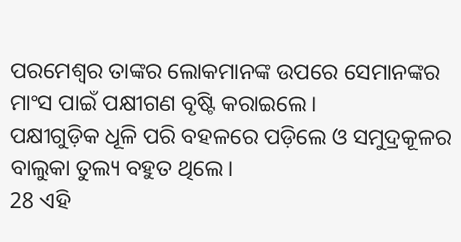ପରମେଶ୍ୱର ତାଙ୍କର ଲୋକମାନଙ୍କ ଉପରେ ସେମାନଙ୍କର ମାଂସ ପାଇଁ ପକ୍ଷୀଗଣ ବୃଷ୍ଟି କରାଇଲେ।
ପକ୍ଷୀଗୁଡ଼ିକ ଧୂଳି ପରି ବହଳରେ ପଡ଼ିଲେ ଓ ସମୁଦ୍ରକୂଳର ବାଲୁକା ତୁଲ୍ୟ ବହୁତ ଥିଲେ।
28 ଏହି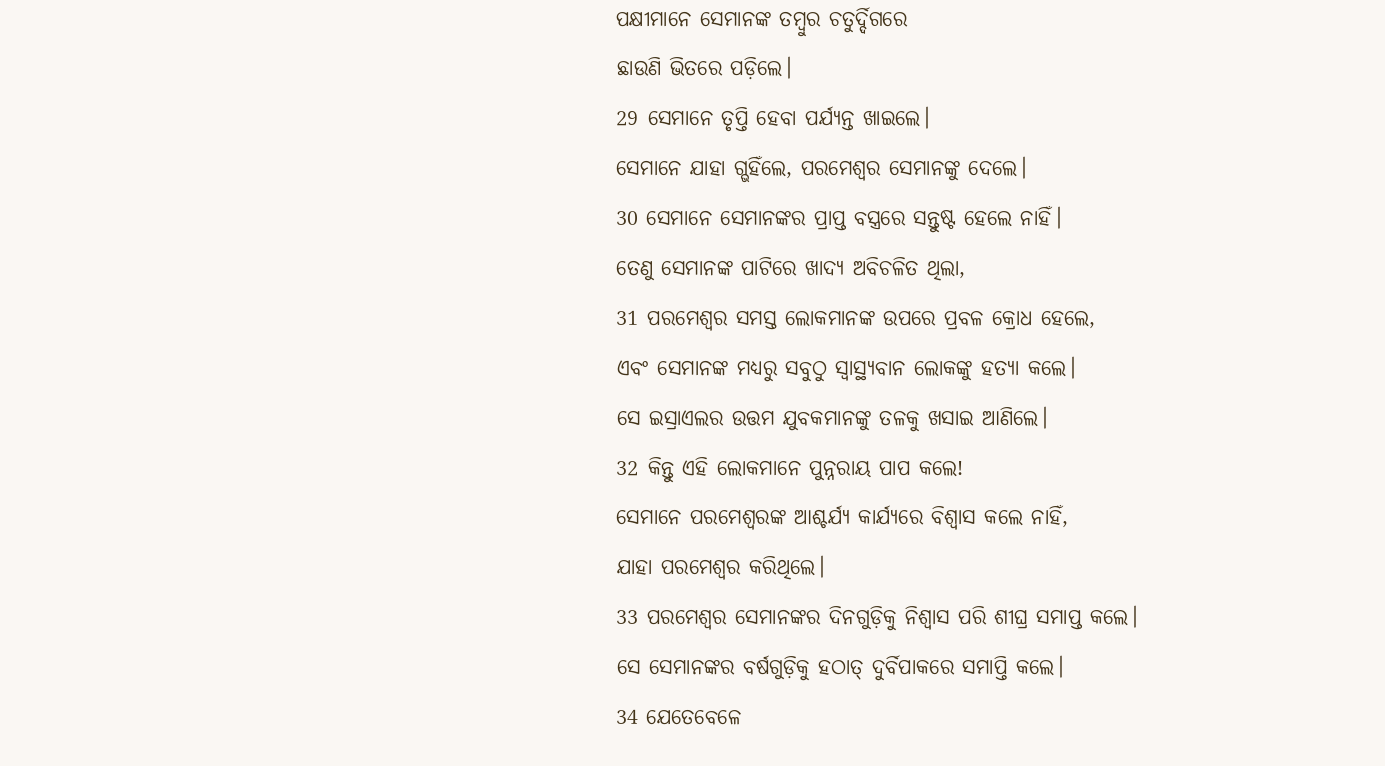ପକ୍ଷୀମାନେ ସେମାନଙ୍କ ତମ୍ବୁର ଚତୁର୍ଦ୍ଦିଗରେ
ଛାଉଣି ଭିତରେ ପଡ଼ିଲେ।
29 ସେମାନେ ତୃପ୍ତି ହେବା ପର୍ଯ୍ୟନ୍ତ ଖାଇଲେ।
ସେମାନେ ଯାହା ଗ୍ଭହିଁଲେ, ପରମେଶ୍ୱର ସେମାନଙ୍କୁ ଦେଲେ।
30 ସେମାନେ ସେମାନଙ୍କର ପ୍ରାପ୍ତ ବସ୍ତ୍ରରେ ସନ୍ତୁଷ୍ଟ ହେଲେ ନାହିଁ।
ତେଣୁ ସେମାନଙ୍କ ପାଟିରେ ଖାଦ୍ୟ ଅବିଚଳିତ ଥିଲା,
31 ପରମେଶ୍ୱର ସମସ୍ତ ଲୋକମାନଙ୍କ ଉପରେ ପ୍ରବଳ କ୍ରୋଧ ହେଲେ,
ଏବଂ ସେମାନଙ୍କ ମଧ୍ୟରୁ ସବୁଠୁ ସ୍ୱାସ୍ଥ୍ୟବାନ ଲୋକଙ୍କୁ ହତ୍ୟା କଲେ।
ସେ ଇସ୍ରାଏଲର ଉତ୍ତମ ଯୁବକମାନଙ୍କୁ ତଳକୁ ଖସାଇ ଆଣିଲେ।
32 କିନ୍ତୁ ଏହି ଲୋକମାନେ ପୁନ୍ନରାୟ ପାପ କଲେ!
ସେମାନେ ପରମେଶ୍ୱରଙ୍କ ଆଶ୍ଚର୍ଯ୍ୟ କାର୍ଯ୍ୟରେ ବିଶ୍ୱାସ କଲେ ନାହିଁ,
ଯାହା ପରମେଶ୍ୱର କରିଥିଲେ।
33 ପରମେଶ୍ୱର ସେମାନଙ୍କର ଦିନଗୁଡ଼ିକୁ ନିଶ୍ୱାସ ପରି ଶୀଘ୍ର ସମାପ୍ତ କଲେ।
ସେ ସେମାନଙ୍କର ବର୍ଷଗୁଡ଼ିକୁ ହଠାତ୍ ଦୁର୍ବିପାକରେ ସମାପ୍ତି କଲେ।
34 ଯେତେବେଳେ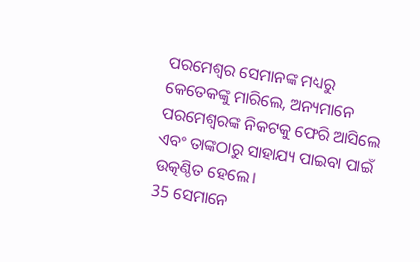ପରମେଶ୍ୱର ସେମାନଙ୍କ ମଧ୍ୟରୁ କେତେକଙ୍କୁ ମାରିଲେ, ଅନ୍ୟମାନେ ପରମେଶ୍ୱରଙ୍କ ନିକଟକୁ ଫେରି ଆସିଲେ
ଏବଂ ତାଙ୍କଠାରୁ ସାହାଯ୍ୟ ପାଇବା ପାଇଁ ଉତ୍କଣ୍ଠିତ ହେଲେ।
35 ସେମାନେ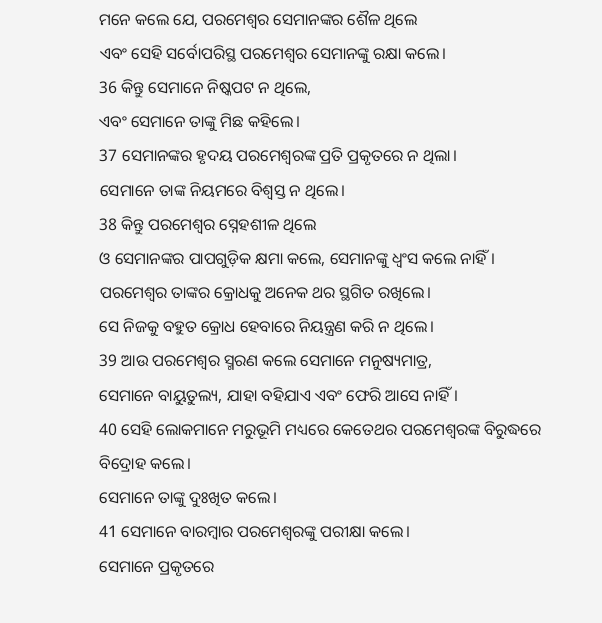ମନେ କଲେ ଯେ, ପରମେଶ୍ୱର ସେମାନଙ୍କର ଶୈଳ ଥିଲେ
ଏବଂ ସେହି ସର୍ବୋପରିସ୍ଥ ପରମେଶ୍ୱର ସେମାନଙ୍କୁ ରକ୍ଷା କଲେ।
36 କିନ୍ତୁ ସେମାନେ ନିଷ୍କପଟ ନ ଥିଲେ,
ଏବଂ ସେମାନେ ତାଙ୍କୁ ମିଛ କହିଲେ।
37 ସେମାନଙ୍କର ହୃଦୟ ପରମେଶ୍ୱରଙ୍କ ପ୍ରତି ପ୍ରକୃତରେ ନ ଥିଲା।
ସେମାନେ ତାଙ୍କ ନିୟମରେ ବିଶ୍ୱସ୍ତ ନ ଥିଲେ।
38 କିନ୍ତୁ ପରମେଶ୍ୱର ସ୍ନେହଶୀଳ ଥିଲେ
ଓ ସେମାନଙ୍କର ପାପଗୁଡ଼ିକ କ୍ଷମା କଲେ, ସେମାନଙ୍କୁ ଧ୍ୱଂସ କଲେ ନାହିଁ।
ପରମେଶ୍ୱର ତାଙ୍କର କ୍ରୋଧକୁ ଅନେକ ଥର ସ୍ଥଗିତ ରଖିଲେ।
ସେ ନିଜକୁ ବହୁତ କ୍ରୋଧ ହେବାରେ ନିୟନ୍ତ୍ରଣ କରି ନ ଥିଲେ।
39 ଆଉ ପରମେଶ୍ୱର ସ୍ମରଣ କଲେ ସେମାନେ ମନୁଷ୍ୟମାତ୍ର,
ସେମାନେ ବାୟୁତୁଲ୍ୟ, ଯାହା ବହିଯାଏ ଏବଂ ଫେରି ଆସେ ନାହିଁ।
40 ସେହି ଲୋକମାନେ ମରୁଭୂମି ମଧ୍ୟରେ କେତେଥର ପରମେଶ୍ୱରଙ୍କ ବିରୁଦ୍ଧରେ ବିଦ୍ରୋହ କଲେ।
ସେମାନେ ତାଙ୍କୁ ଦୁଃଖିତ କଲେ।
41 ସେମାନେ ବାରମ୍ବାର ପରମେଶ୍ୱରଙ୍କୁ ପରୀକ୍ଷା କଲେ।
ସେମାନେ ପ୍ରକୃତରେ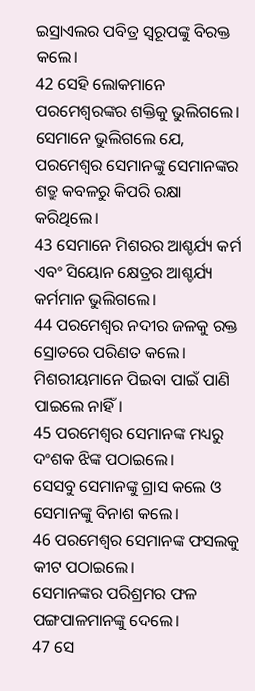ଇସ୍ରାଏଲର ପବିତ୍ର ସ୍ୱରୂପଙ୍କୁ ବିରକ୍ତ କଲେ।
42 ସେହି ଲୋକମାନେ ପରମେଶ୍ୱରଙ୍କର ଶକ୍ତିକୁ ଭୁଲିଗଲେ।
ସେମାନେ ଭୁଲିଗଲେ ଯେ, ପରମେଶ୍ୱର ସେମାନଙ୍କୁ ସେମାନଙ୍କର ଶତ୍ରୁ କବଳରୁ କିପରି ରକ୍ଷା କରିଥିଲେ।
43 ସେମାନେ ମିଶରର ଆଶ୍ଚର୍ଯ୍ୟ କର୍ମ
ଏବଂ ସିୟୋନ କ୍ଷେତ୍ରର ଆଶ୍ଚର୍ଯ୍ୟ କର୍ମମାନ ଭୁଲିଗଲେ।
44 ପରମେଶ୍ୱର ନଦୀର ଜଳକୁ ରକ୍ତ ସ୍ରୋତରେ ପରିଣତ କଲେ।
ମିଶରୀୟମାନେ ପିଇବା ପାଇଁ ପାଣି ପାଇଲେ ନାହିଁ।
45 ପରମେଶ୍ୱର ସେମାନଙ୍କ ମଧ୍ୟରୁ ଦଂଶକ ଝିଙ୍କ ପଠାଇଲେ।
ସେସବୁ ସେମାନଙ୍କୁ ଗ୍ରାସ କଲେ ଓ ସେମାନଙ୍କୁ ବିନାଶ କଲେ।
46 ପରମେଶ୍ୱର ସେମାନଙ୍କ ଫସଲକୁ କୀଟ ପଠାଇଲେ।
ସେମାନଙ୍କର ପରିଶ୍ରମର ଫଳ ପଙ୍ଗପାଳମାନଙ୍କୁ ଦେଲେ।
47 ସେ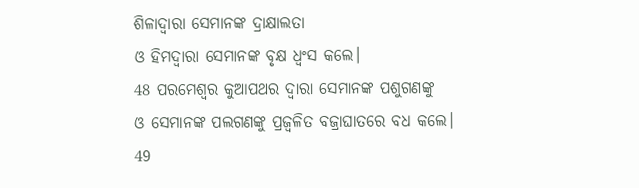ଶିଳାଦ୍ୱାରା ସେମାନଙ୍କ ଦ୍ରାକ୍ଷାଲତା
ଓ ହିମଦ୍ୱାରା ସେମାନଙ୍କ ବୃକ୍ଷ ଧ୍ୱଂସ କଲେ।
48 ପରମେଶ୍ୱର କୁଆପଥର ଦ୍ୱାରା ସେମାନଙ୍କ ପଶୁଗଣଙ୍କୁ
ଓ ସେମାନଙ୍କ ପଲଗଣଙ୍କୁ ପ୍ରଜ୍ୱଳିତ ବଜ୍ରାଘାତରେ ବଧ କଲେ।
49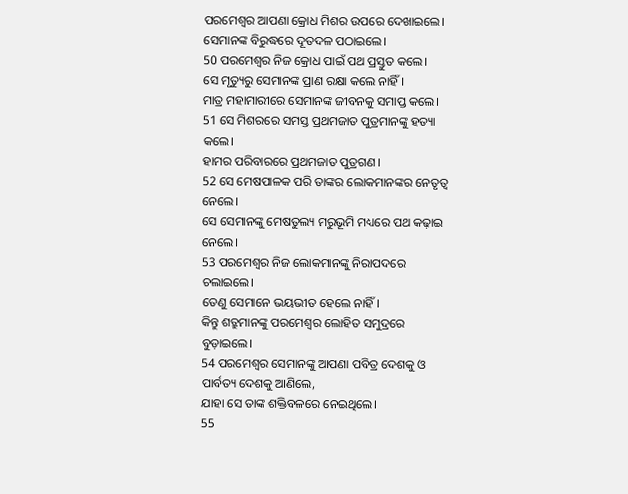ପରମେଶ୍ୱର ଆପଣା କ୍ରୋଧ ମିଶର ଉପରେ ଦେଖାଇଲେ।
ସେମାନଙ୍କ ବିରୁଦ୍ଧରେ ଦୂତଦଳ ପଠାଇଲେ।
50 ପରମେଶ୍ୱର ନିଜ କ୍ରୋଧ ପାଇଁ ପଥ ପ୍ରସ୍ତୁତ କଲେ।
ସେ ମୃତ୍ୟୁରୁ ସେମାନଙ୍କ ପ୍ରାଣ ରକ୍ଷା କଲେ ନାହିଁ।
ମାତ୍ର ମହାମାରୀରେ ସେମାନଙ୍କ ଜୀବନକୁ ସମାପ୍ତ କଲେ।
51 ସେ ମିଶରରେ ସମସ୍ତ ପ୍ରଥମଜାତ ପୁତ୍ରମାନଙ୍କୁ ହତ୍ୟା କଲେ।
ହାମର ପରିବାରରେ ପ୍ରଥମଜାତ ପୁତ୍ରଗଣ।
52 ସେ ମେଷପାଳକ ପରି ତାଙ୍କର ଲୋକମାନଙ୍କର ନେତୃତ୍ୱ ନେଲେ।
ସେ ସେମାନଙ୍କୁ ମେଷତୁଲ୍ୟ ମରୁଭୂମି ମଧ୍ୟରେ ପଥ କଢ଼ାଇ ନେଲେ।
53 ପରମେଶ୍ୱର ନିଜ ଲୋକମାନଙ୍କୁ ନିରାପଦରେ ଚଲାଇଲେ।
ତେଣୁ ସେମାନେ ଭୟଭୀତ ହେଲେ ନାହିଁ।
କିନ୍ତୁ ଶତ୍ରୁମାନଙ୍କୁ ପରମେଶ୍ୱର ଲୋହିତ ସମୁଦ୍ରରେ ବୁଡ଼ାଇଲେ।
54 ପରମେଶ୍ୱର ସେମାନଙ୍କୁ ଆପଣା ପବିତ୍ର ଦେଶକୁ ଓ ପାର୍ବତ୍ୟ ଦେଶକୁ ଆଣିଲେ,
ଯାହା ସେ ତାଙ୍କ ଶକ୍ତିବଳରେ ନେଇଥିଲେ।
55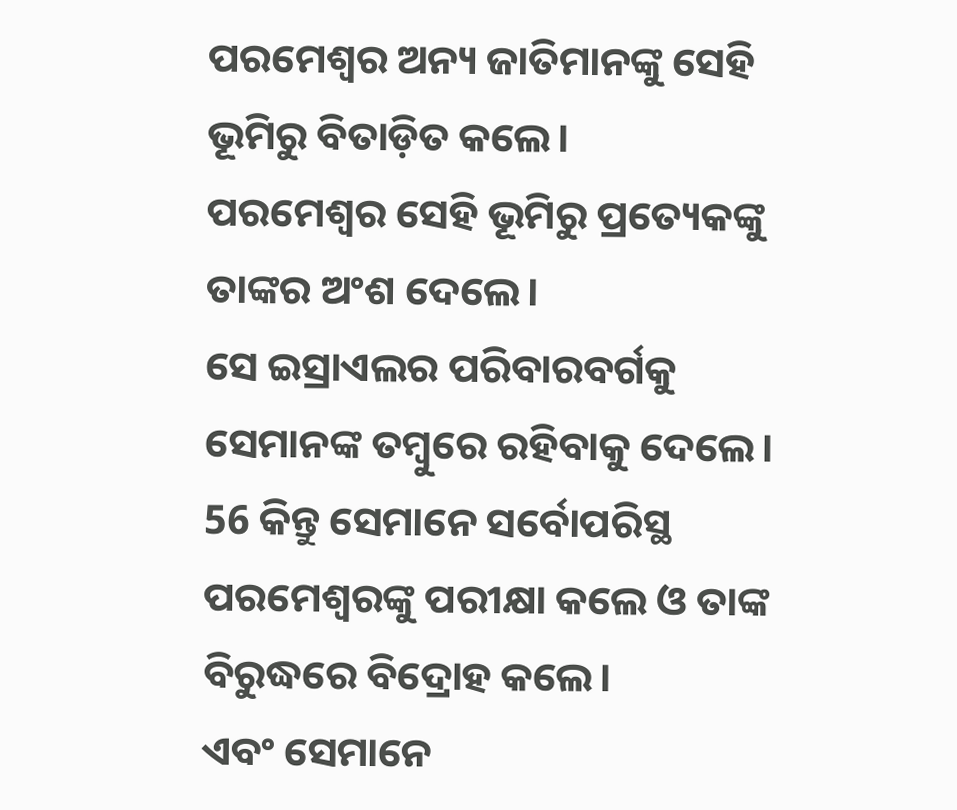ପରମେଶ୍ୱର ଅନ୍ୟ ଜାତିମାନଙ୍କୁ ସେହି ଭୂମିରୁ ବିତାଡ଼ିତ କଲେ।
ପରମେଶ୍ୱର ସେହି ଭୂମିରୁ ପ୍ରତ୍ୟେକଙ୍କୁ ତାଙ୍କର ଅଂଶ ଦେଲେ।
ସେ ଇସ୍ରାଏଲର ପରିବାରବର୍ଗକୁ ସେମାନଙ୍କ ତମ୍ବୁରେ ରହିବାକୁ ଦେଲେ।
56 କିନ୍ତୁ ସେମାନେ ସର୍ବୋପରିସ୍ଥ ପରମେଶ୍ୱରଙ୍କୁ ପରୀକ୍ଷା କଲେ ଓ ତାଙ୍କ ବିରୁଦ୍ଧରେ ବିଦ୍ରୋହ କଲେ।
ଏବଂ ସେମାନେ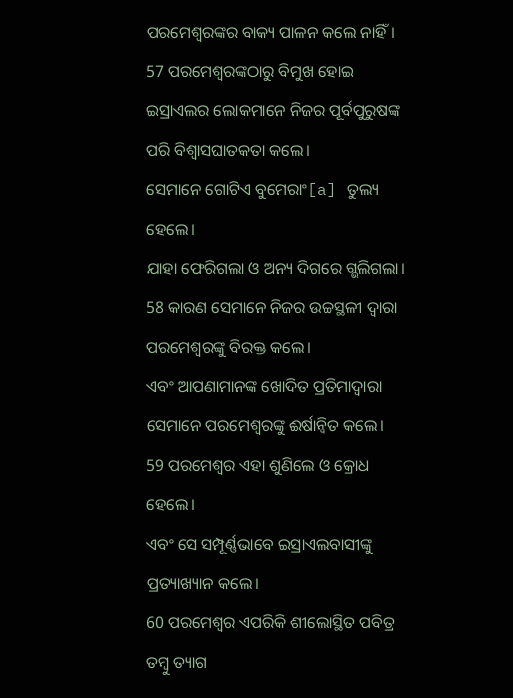ପରମେଶ୍ୱରଙ୍କର ବାକ୍ୟ ପାଳନ କଲେ ନାହିଁ।
57 ପରମେଶ୍ୱରଙ୍କଠାରୁ ବିମୁଖ ହୋଇ ଇସ୍ରାଏଲର ଲୋକମାନେ ନିଜର ପୂର୍ବପୁରୁଷଙ୍କ ପରି ବିଶ୍ୱାସଘାତକତା କଲେ।
ସେମାନେ ଗୋଟିଏ ବୁମେରାଂ[a] ତୁଲ୍ୟ ହେଲେ।
ଯାହା ଫେରିଗଲା ଓ ଅନ୍ୟ ଦିଗରେ ଗ୍ଭଲିଗଲା।
58 କାରଣ ସେମାନେ ନିଜର ଉଚ୍ଚସ୍ଥଳୀ ଦ୍ୱାରା ପରମେଶ୍ୱରଙ୍କୁ ବିରକ୍ତ କଲେ।
ଏବଂ ଆପଣାମାନଙ୍କ ଖୋଦିତ ପ୍ରତିମାଦ୍ୱାରା ସେମାନେ ପରମେଶ୍ୱରଙ୍କୁ ଈର୍ଷାନ୍ୱିତ କଲେ।
59 ପରମେଶ୍ୱର ଏହା ଶୁଣିଲେ ଓ କ୍ରୋଧ ହେଲେ।
ଏବଂ ସେ ସମ୍ପୂର୍ଣ୍ଣଭାବେ ଇସ୍ରାଏଲବାସୀଙ୍କୁ ପ୍ରତ୍ୟାଖ୍ୟାନ କଲେ।
60 ପରମେଶ୍ୱର ଏପରିକି ଶୀଲୋସ୍ଥିତ ପବିତ୍ର ତମ୍ବୁ ତ୍ୟାଗ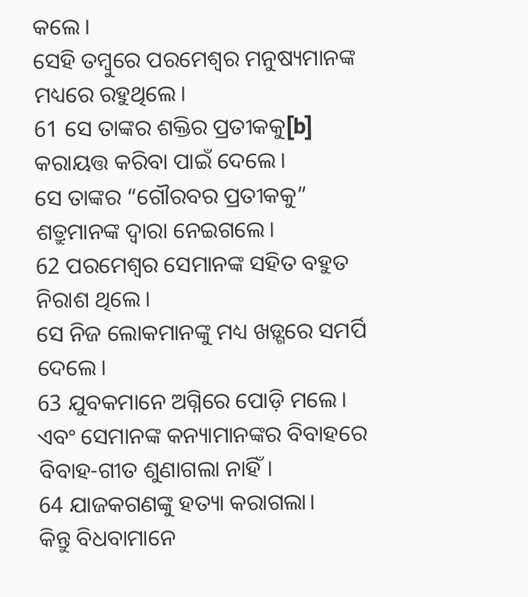କଲେ।
ସେହି ତମ୍ବୁରେ ପରମେଶ୍ୱର ମନୁଷ୍ୟମାନଙ୍କ ମଧ୍ୟରେ ରହୁଥିଲେ।
61 ସେ ତାଙ୍କର ଶକ୍ତିର ପ୍ରତୀକକୁ[b] କରାୟତ୍ତ କରିବା ପାଇଁ ଦେଲେ।
ସେ ତାଙ୍କର “ଗୌରବର ପ୍ରତୀକକୁ” ଶତ୍ରୁମାନଙ୍କ ଦ୍ୱାରା ନେଇଗଲେ।
62 ପରମେଶ୍ୱର ସେମାନଙ୍କ ସହିତ ବହୁତ ନିରାଶ ଥିଲେ।
ସେ ନିଜ ଲୋକମାନଙ୍କୁ ମଧ୍ୟ ଖଡ଼୍ଗରେ ସମର୍ପି ଦେଲେ।
63 ଯୁବକମାନେ ଅଗ୍ନିରେ ପୋଡ଼ି ମଲେ।
ଏବଂ ସେମାନଙ୍କ କନ୍ୟାମାନଙ୍କର ବିବାହରେ ବିବାହ-ଗୀତ ଶୁଣାଗଲା ନାହିଁ।
64 ଯାଜକଗଣଙ୍କୁ ହତ୍ୟା କରାଗଲା।
କିନ୍ତୁ ବିଧବାମାନେ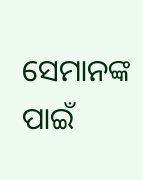ସେମାନଙ୍କ ପାଇଁ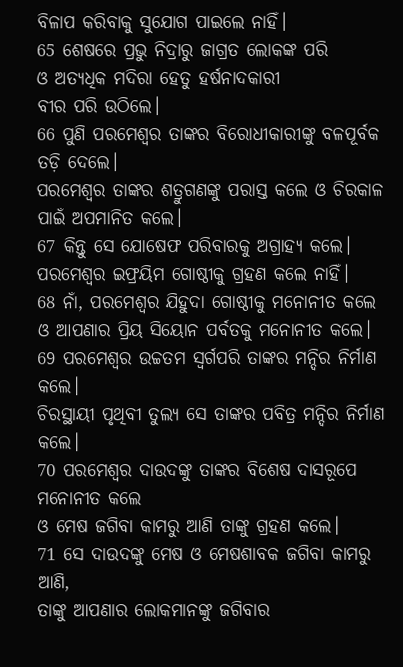ବିଳାପ କରିବାକୁ ସୁଯୋଗ ପାଇଲେ ନାହିଁ।
65 ଶେଷରେ ପ୍ରଭୁ ନିଦ୍ରାରୁ ଜାଗ୍ରତ ଲୋକଙ୍କ ପରି
ଓ ଅତ୍ୟଧିକ ମଦିରା ହେତୁ ହର୍ଷନାଦକାରୀ
ବୀର ପରି ଉଠିଲେ।
66 ପୁଣି ପରମେଶ୍ୱର ତାଙ୍କର ବିରୋଧୀକାରୀଙ୍କୁ ବଳପୂର୍ବକ ତଡ଼ି ଦେଲେ।
ପରମେଶ୍ୱର ତାଙ୍କର ଶତ୍ରୁଗଣଙ୍କୁ ପରାସ୍ତ କଲେ ଓ ଚିରକାଳ ପାଇଁ ଅପମାନିତ କଲେ।
67 କିନ୍ତୁ ସେ ଯୋଷେଫ ପରିବାରକୁ ଅଗ୍ରାହ୍ୟ କଲେ।
ପରମେଶ୍ୱର ଇଫ୍ରୟିମ ଗୋଷ୍ଠୀକୁ ଗ୍ରହଣ କଲେ ନାହିଁ।
68 ନାଁ, ପରମେଶ୍ୱର ଯିହୁଦା ଗୋଷ୍ଠୀକୁ ମନୋନୀତ କଲେ
ଓ ଆପଣାର ପ୍ରିୟ ସିୟୋନ ପର୍ବତକୁ ମନୋନୀତ କଲେ।
69 ପରମେଶ୍ୱର ଉଚ୍ଚତମ ସ୍ୱର୍ଗପରି ତାଙ୍କର ମନ୍ଦିର ନିର୍ମାଣ କଲେ।
ଚିରସ୍ଥାୟୀ ପୃଥିବୀ ତୁଲ୍ୟ ସେ ତାଙ୍କର ପବିତ୍ର ମନ୍ଦିର ନିର୍ମାଣ କଲେ।
70 ପରମେଶ୍ୱର ଦାଉଦଙ୍କୁ ତାଙ୍କର ବିଶେଷ ଦାସରୂପେ ମନୋନୀତ କଲେ
ଓ ମେଷ ଜଗିବା କାମରୁ ଆଣି ତାଙ୍କୁ ଗ୍ରହଣ କଲେ।
71 ସେ ଦାଉଦଙ୍କୁ ମେଷ ଓ ମେଷଶାବକ ଜଗିବା କାମରୁ ଆଣି,
ତାଙ୍କୁ ଆପଣାର ଲୋକମାନଙ୍କୁ ଜଗିବାର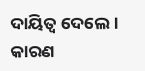ଦାୟିତ୍ୱ ଦେଲେ।
କାରଣ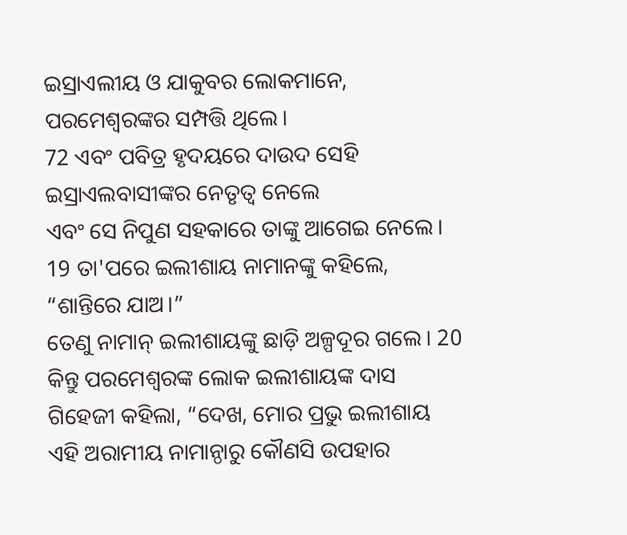ଇସ୍ରାଏଲୀୟ ଓ ଯାକୁବର ଲୋକମାନେ, ପରମେଶ୍ୱରଙ୍କର ସମ୍ପତ୍ତି ଥିଲେ।
72 ଏବଂ ପବିତ୍ର ହୃଦୟରେ ଦାଉଦ ସେହି ଇସ୍ରାଏଲବାସୀଙ୍କର ନେତୃତ୍ୱ ନେଲେ
ଏବଂ ସେ ନିପୁଣ ସହକାରେ ତାଙ୍କୁ ଆଗେଇ ନେଲେ।
19 ତା'ପରେ ଇଲୀଶାୟ ନାମାନଙ୍କୁ କହିଲେ, “ଶାନ୍ତିରେ ଯାଅ।”
ତେଣୁ ନାମାନ୍ ଇଲୀଶାୟଙ୍କୁ ଛାଡ଼ି ଅଳ୍ପଦୂର ଗଲେ। 20 କିନ୍ତୁ ପରମେଶ୍ୱରଙ୍କ ଲୋକ ଇଲୀଶାୟଙ୍କ ଦାସ ଗିହେଜୀ କହିଲା, “ଦେଖ, ମୋର ପ୍ରଭୁ ଇଲୀଶାୟ ଏହି ଅରାମୀୟ ନାମାନ୍ଠାରୁ କୌଣସି ଉପହାର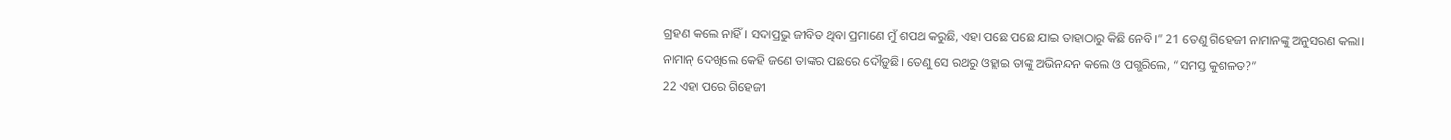ଗ୍ରହଣ କଲେ ନାହିଁ। ସଦାପ୍ରଭୁ ଜୀବିତ ଥିବା ପ୍ରମାଣେ ମୁଁ ଶପଥ କରୁଛି, ଏହା ପଛେ ପଛେ ଯାଇ ତାହାଠାରୁ କିଛି ନେବି।” 21 ତେଣୁ ଗିହେଜୀ ନାମାନଙ୍କୁ ଅନୁସରଣ କଲା।
ନାମାନ୍ ଦେଖିଲେ କେହି ଜଣେ ତାଙ୍କର ପଛରେ ଦୌଡ଼ୁଛି। ତେଣୁ ସେ ରଥରୁ ଓହ୍ଲାଇ ତାଙ୍କୁ ଅଭିନନ୍ଦନ କଲେ ଓ ପଗ୍ଭରିଲେ, “ସମସ୍ତ କୁଶଳତ?”
22 ଏହା ପରେ ଗିହେଜୀ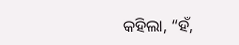କହିଲା, “ହଁ,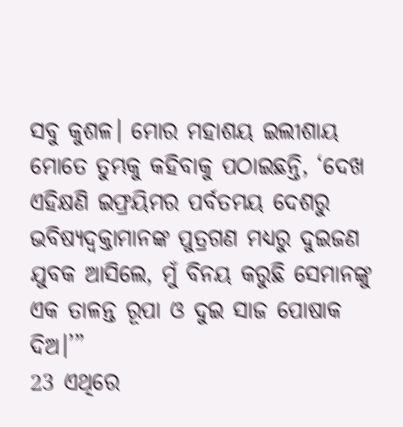ସବୁ କୁଶଳ। ମୋର ମହାଶୟ ଇଲୀଶାୟ ମୋତେ ତୁମ୍ଭକୁ କହିବାକୁ ପଠାଇଛନ୍ତି, ‘ଦେଖ ଏହିକ୍ଷଣି ଇଫ୍ରୟିମର ପର୍ବତମୟ ଦେଶରୁ ଭବିଷ୍ୟଦ୍ବକ୍ତାମାନଙ୍କ ପୁତ୍ରଗଣ ମଧ୍ୟରୁ ଦୁଇଜଣ ଯୁବକ ଆସିଲେ, ମୁଁ ବିନୟ କରୁଛି ସେମାନଙ୍କୁ ଏକ ତାଳନ୍ତ ରୂପା ଓ ଦୁଇ ସାଜ ପୋଷାକ ଦିଅ।’”
23 ଏଥିରେ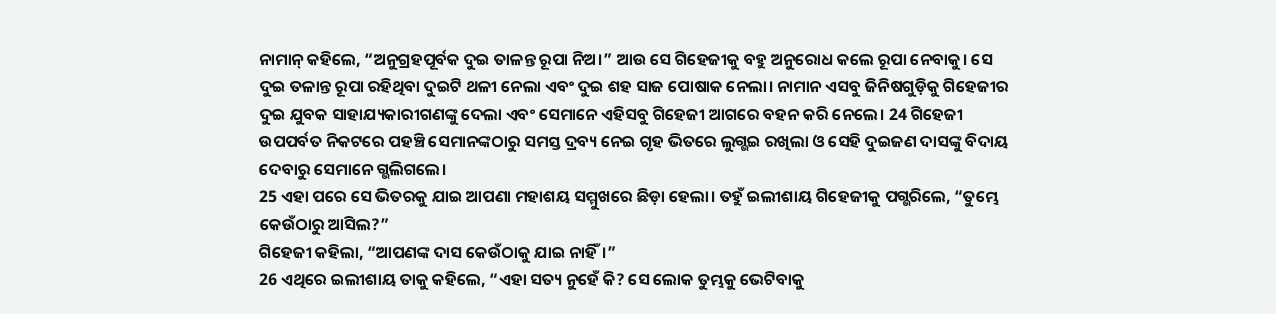ନାମାନ୍ କହିଲେ, “ଅନୁଗ୍ରହପୂର୍ବକ ଦୁଇ ତାଳନ୍ତ ରୂପା ନିଅ।” ଆଉ ସେ ଗିହେଜୀକୁ ବହୁ ଅନୁରୋଧ କଲେ ରୂପା ନେବାକୁ। ସେ ଦୁଇ ତଳାନ୍ତ ରୂପା ରହିଥିବା ଦୁଇଟି ଥଳୀ ନେଲା ଏବଂ ଦୁଇ ଶହ ସାଜ ପୋଷାକ ନେଲା। ନାମାନ ଏସବୁ ଜିନିଷଗୁଡ଼ିକୁ ଗିହେଜୀର ଦୁଇ ଯୁବକ ସାହାଯ୍ୟକାରୀଗଣଙ୍କୁ ଦେଲା ଏବଂ ସେମାନେ ଏହିସବୁ ଗିହେଜୀ ଆଗରେ ବହନ କରି ନେଲେ। 24 ଗିହେଜୀ ଉପପର୍ବତ ନିକଟରେ ପହଞ୍ଚି ସେମାନଙ୍କଠାରୁ ସମସ୍ତ ଦ୍ରବ୍ୟ ନେଇ ଗୃହ ଭିତରେ ଲୁଗ୍ଭଇ ରଖିଲା ଓ ସେହି ଦୁଇଜଣ ଦାସଙ୍କୁ ବିଦାୟ ଦେବାରୁ ସେମାନେ ଗ୍ଭଲିଗଲେ।
25 ଏହା ପରେ ସେ ଭିତରକୁ ଯାଇ ଆପଣା ମହାଶୟ ସମ୍ମୁଖରେ ଛିଡ଼ା ହେଲା। ତହୁଁ ଇଲୀଶାୟ ଗିହେଜୀକୁ ପଗ୍ଭରିଲେ, “ତୁମ୍ଭେ କେଉଁଠାରୁ ଆସିଲ?”
ଗିହେଜୀ କହିଲା, “ଆପଣଙ୍କ ଦାସ କେଉଁଠାକୁ ଯାଇ ନାହିଁ।”
26 ଏଥିରେ ଇଲୀଶାୟ ତାକୁ କହିଲେ, “ଏହା ସତ୍ୟ ନୁହେଁ କି? ସେ ଲୋକ ତୁମ୍ଭକୁ ଭେଟିବାକୁ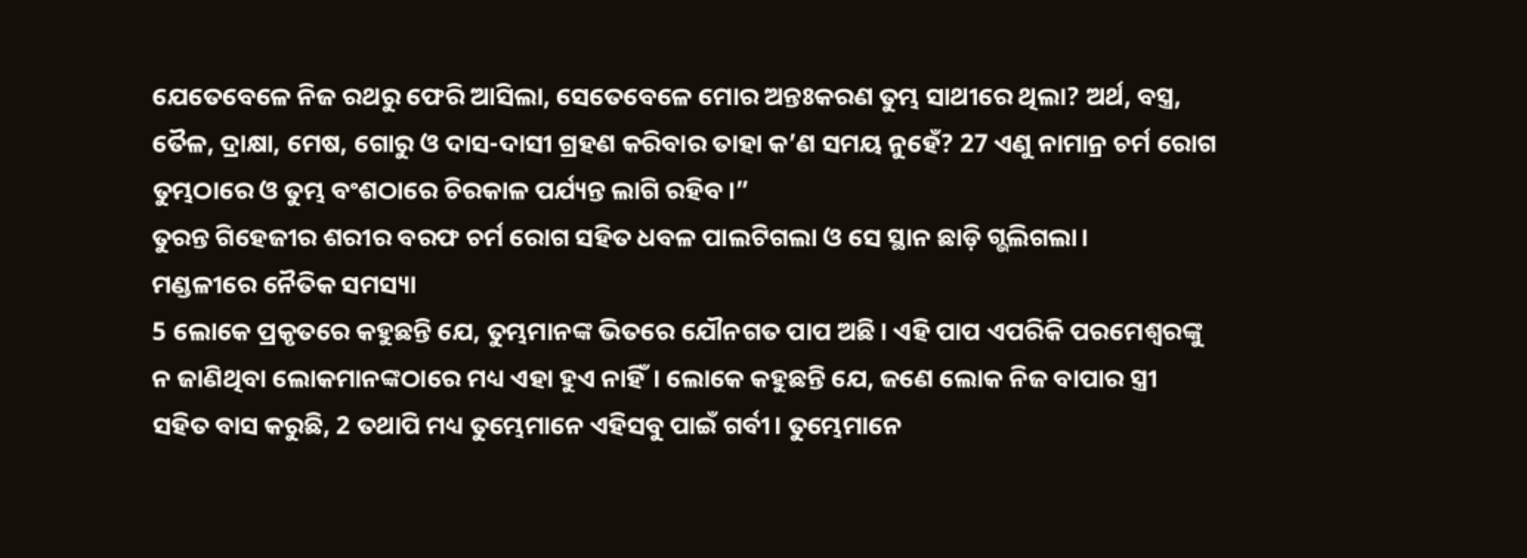ଯେତେବେଳେ ନିଜ ରଥରୁ ଫେରି ଆସିଲା, ସେତେବେଳେ ମୋର ଅନ୍ତଃକରଣ ତୁମ୍ଭ ସାଥୀରେ ଥିଲା? ଅର୍ଥ, ବସ୍ତ୍ର, ତୈଳ, ଦ୍ରାକ୍ଷା, ମେଷ, ଗୋରୁ ଓ ଦାସ-ଦାସୀ ଗ୍ରହଣ କରିବାର ତାହା କ’ଣ ସମୟ ନୁହେଁ? 27 ଏଣୁ ନାମାନ୍ର ଚର୍ମ ରୋଗ ତୁମ୍ଭଠାରେ ଓ ତୁମ୍ଭ ବଂଶଠାରେ ଚିରକାଳ ପର୍ଯ୍ୟନ୍ତ ଲାଗି ରହିବ।”
ତୁରନ୍ତ ଗିହେଜୀର ଶରୀର ବରଫ ଚର୍ମ ରୋଗ ସହିତ ଧବଳ ପାଲଟିଗଲା ଓ ସେ ସ୍ଥାନ ଛାଡ଼ି ଗ୍ଭଲିଗଲା।
ମଣ୍ଡଳୀରେ ନୈତିକ ସମସ୍ୟା
5 ଲୋକେ ପ୍ରକୃତରେ କହୁଛନ୍ତି ଯେ, ତୁମ୍ଭମାନଙ୍କ ଭିତରେ ଯୌନଗତ ପାପ ଅଛି। ଏହି ପାପ ଏପରିକି ପରମେଶ୍ୱରଙ୍କୁ ନ ଜାଣିଥିବା ଲୋକମାନଙ୍କଠାରେ ମଧ୍ୟ ଏହା ହୁଏ ନାହିଁ। ଲୋକେ କହୁଛନ୍ତି ଯେ, ଜଣେ ଲୋକ ନିଜ ବାପାର ସ୍ତ୍ରୀ ସହିତ ବାସ କରୁଛି, 2 ତଥାପି ମଧ୍ୟ ତୁମ୍ଭେମାନେ ଏହିସବୁ ପାଇଁ ଗର୍ବୀ। ତୁମ୍ଭେମାନେ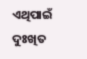ଏଥିପାଇଁ ଦୁଃଖିତ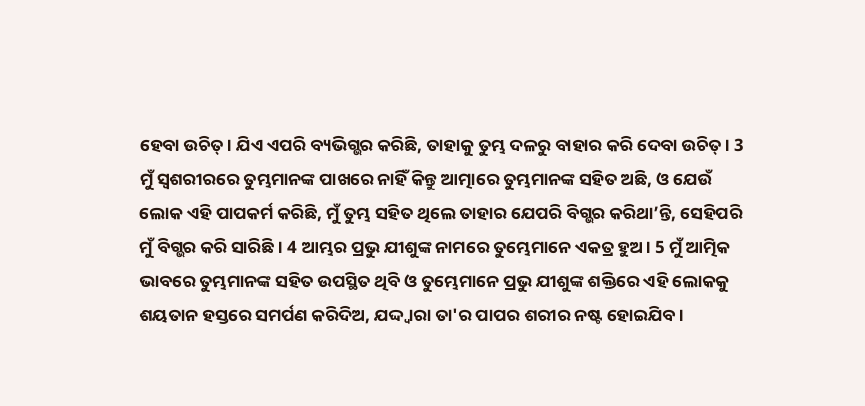ହେବା ଉଚିତ୍। ଯିଏ ଏପରି ବ୍ୟଭିଗ୍ଭର କରିଛି, ତାହାକୁ ତୁମ୍ଭ ଦଳରୁ ବାହାର କରି ଦେବା ଉଚିତ୍। 3 ମୁଁ ସ୍ୱଶରୀରରେ ତୁମ୍ଭମାନଙ୍କ ପାଖରେ ନାହିଁ କିନ୍ତୁ ଆତ୍ମାରେ ତୁମ୍ଭମାନଙ୍କ ସହିତ ଅଛି, ଓ ଯେଉଁ ଲୋକ ଏହି ପାପକର୍ମ କରିଛି, ମୁଁ ତୁମ୍ଭ ସହିତ ଥିଲେ ତାହାର ଯେପରି ବିଗ୍ଭର କରିଥା’ନ୍ତି, ସେହିପରି ମୁଁ ବିଗ୍ଭର କରି ସାରିଛି। 4 ଆମ୍ଭର ପ୍ରଭୁ ଯୀଶୁଙ୍କ ନାମରେ ତୁମ୍ଭେମାନେ ଏକତ୍ର ହୁଅ। 5 ମୁଁ ଆତ୍ମିକ ଭାବରେ ତୁମ୍ଭମାନଙ୍କ ସହିତ ଉପସ୍ଥିତ ଥିବି ଓ ତୁମ୍ଭେମାନେ ପ୍ରଭୁ ଯୀଶୁଙ୍କ ଶକ୍ତିରେ ଏହି ଲୋକକୁ ଶୟତାନ ହସ୍ତରେ ସମର୍ପଣ କରିଦିଅ, ଯଦ୍ଦ୍ୱାରା ତା'ର ପାପର ଶରୀର ନଷ୍ଟ ହୋଇଯିବ।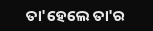ତା'ହେଲେ ତା'ର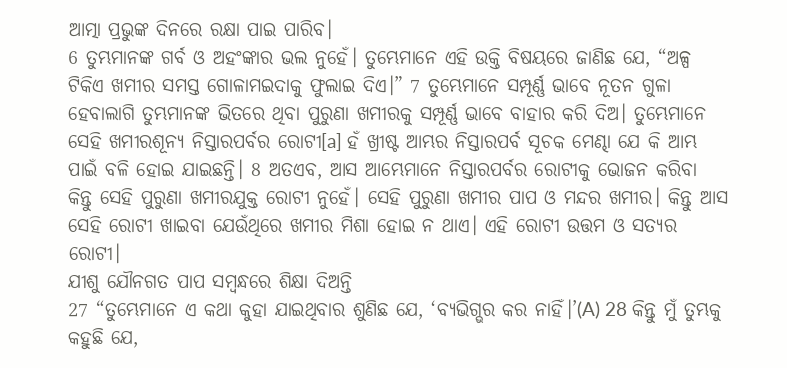ଆତ୍ମା ପ୍ରଭୁଙ୍କ ଦିନରେ ରକ୍ଷା ପାଇ ପାରିବ।
6 ତୁମ୍ଭମାନଙ୍କ ଗର୍ବ ଓ ଅହଂଙ୍କାର ଭଲ ନୁହେଁ। ତୁମ୍ଭେମାନେ ଏହି ଉକ୍ତି ବିଷୟରେ ଜାଣିଛ ଯେ, “ଅଳ୍ପ ଟିକିଏ ଖମୀର ସମସ୍ତ ଗୋଳାମଇଦାକୁ ଫୁଲାଇ ଦିଏ।” 7 ତୁମ୍ଭେମାନେ ସମ୍ପୂର୍ଣ୍ଣ ଭାବେ ନୂତନ ଗୁଳା ହେବାଲାଗି ତୁମ୍ଭମାନଙ୍କ ଭିତରେ ଥିବା ପୁରୁଣା ଖମୀରକୁ ସମ୍ପୂର୍ଣ୍ଣ ଭାବେ ବାହାର କରି ଦିଅ। ତୁମ୍ଭେମାନେ ସେହି ଖମୀରଶୂନ୍ୟ ନିସ୍ତାରପର୍ବର ରୋଟୀ[a] ହଁ ଖ୍ରୀଷ୍ଟ ଆମ୍ଭର ନିସ୍ତାରପର୍ବ ସୂଚକ ମେଣ୍ଢା ଯେ କି ଆମ୍ଭ ପାଇଁ ବଳି ହୋଇ ଯାଇଛନ୍ତି। 8 ଅତଏବ, ଆସ ଆମ୍ଭେମାନେ ନିସ୍ତାରପର୍ବର ରୋଟୀକୁ ଭୋଜନ କରିବା କିନ୍ତୁ ସେହି ପୁରୁଣା ଖମୀରଯୁକ୍ତ ରୋଟୀ ନୁହେଁ। ସେହି ପୁରୁଣା ଖମୀର ପାପ ଓ ମନ୍ଦର ଖମୀର। କିନ୍ତୁ ଆସ ସେହି ରୋଟୀ ଖାଇବା ଯେଉଁଥିରେ ଖମୀର ମିଶା ହୋଇ ନ ଥାଏ। ଏହି ରୋଟୀ ଉତ୍ତମ ଓ ସତ୍ୟର ରୋଟୀ।
ଯୀଶୁ ଯୌନଗତ ପାପ ସମ୍ବନ୍ଧରେ ଶିକ୍ଷା ଦିଅନ୍ତି
27 “ତୁମ୍ଭେମାନେ ଏ କଥା କୁହା ଯାଇଥିବାର ଶୁଣିଛ ଯେ, ‘ବ୍ୟଭିଗ୍ଭର କର ନାହିଁ।’(A) 28 କିନ୍ତୁ ମୁଁ ତୁମ୍ଭକୁ କହୁଛି ଯେ,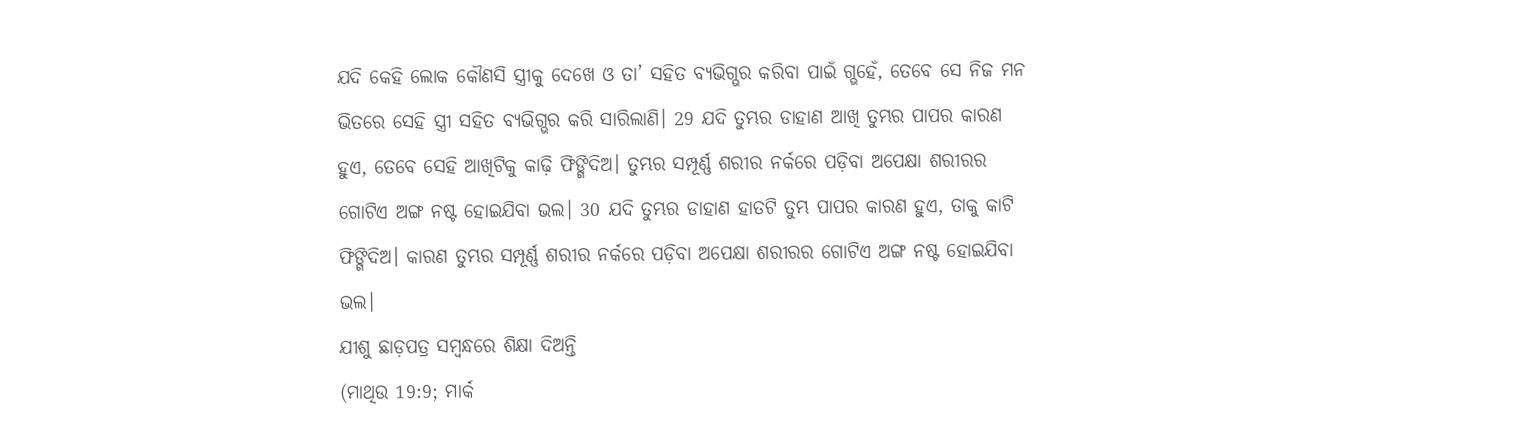ଯଦି କେହି ଲୋକ କୌଣସି ସ୍ତ୍ରୀକୁ ଦେଖେ ଓ ତା’ ସହିତ ବ୍ୟଭିଗ୍ଭର କରିବା ପାଇଁ ଗ୍ଭହେଁ, ତେବେ ସେ ନିଜ ମନ ଭିତରେ ସେହି ସ୍ତ୍ରୀ ସହିତ ବ୍ୟଭିଗ୍ଭର କରି ସାରିଲାଣି। 29 ଯଦି ତୁମ୍ଭର ଡାହାଣ ଆଖି ତୁମ୍ଭର ପାପର କାରଣ ହୁଏ, ତେବେ ସେହି ଆଖିଟିକୁ କାଢ଼ି ଫିଙ୍ଗିଦିଅ। ତୁମ୍ଭର ସମ୍ପୂର୍ଣ୍ଣ ଶରୀର ନର୍କରେ ପଡ଼ିବା ଅପେକ୍ଷା ଶରୀରର ଗୋଟିଏ ଅଙ୍ଗ ନଷ୍ଟ ହୋଇଯିବା ଭଲ। 30 ଯଦି ତୁମ୍ଭର ଡାହାଣ ହାତଟି ତୁମ୍ଭ ପାପର କାରଣ ହୁଏ, ତାକୁ କାଟି ଫିଙ୍ଗିଦିଅ। କାରଣ ତୁମ୍ଭର ସମ୍ପୂର୍ଣ୍ଣ ଶରୀର ନର୍କରେ ପଡ଼ିବା ଅପେକ୍ଷା ଶରୀରର ଗୋଟିଏ ଅଙ୍ଗ ନଷ୍ଟ ହୋଇଯିବା ଭଲ।
ଯୀଶୁ ଛାଡ଼ପତ୍ର ସମ୍ବନ୍ଧରେ ଶିକ୍ଷା ଦିଅନ୍ତି
(ମାଥିଉ 19:9; ମାର୍କ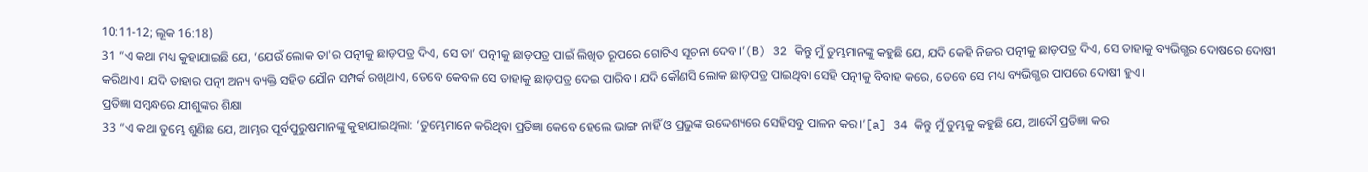10:11-12; ଲୂକ 16:18)
31 “ଏ କଥା ମଧ୍ୟ କୁହାଯାଇଛି ଯେ, ‘ଯେଉଁ ଲୋକ ତା'ର ପତ୍ନୀକୁ ଛାଡ଼ପତ୍ର ଦିଏ, ସେ ତା’ ପତ୍ନୀକୁ ଛାଡ଼ପତ୍ର ପାଇଁ ଲିଖିତ ରୂପରେ ଗୋଟିଏ ସୂଚନା ଦେବ।’(B) 32 କିନ୍ତୁ ମୁଁ ତୁମ୍ଭମାନଙ୍କୁ କହୁଛି ଯେ, ଯଦି କେହି ନିଜର ପତ୍ନୀକୁ ଛାଡ଼ପତ୍ର ଦିଏ, ସେ ତାହାକୁ ବ୍ୟଭିଗ୍ଭର ଦୋଷରେ ଦୋଷୀ କରିଥାଏ। ଯଦି ତାହାର ପତ୍ନୀ ଅନ୍ୟ ବ୍ୟକ୍ତି ସହିତ ଯୌନ ସମ୍ପର୍କ ରଖିଥାଏ, ତେବେ କେବଳ ସେ ତାହାକୁ ଛାଡ଼ପତ୍ର ଦେଇ ପାରିବ। ଯଦି କୌଣସି ଲୋକ ଛାଡ଼ପତ୍ର ପାଇଥିବା ସେହି ପତ୍ନୀକୁ ବିବାହ କରେ, ତେବେ ସେ ମଧ୍ୟ ବ୍ୟଭିଗ୍ଭର ପାପରେ ଦୋଷୀ ହୁଏ।
ପ୍ରତିଜ୍ଞା ସମ୍ବନ୍ଧରେ ଯୀଶୁଙ୍କର ଶିକ୍ଷା
33 “ଏ କଥା ତୁମ୍ଭେ ଶୁଣିଛ ଯେ, ଆମ୍ଭର ପୂର୍ବପୁରୁଷମାନଙ୍କୁ କୁହାଯାଇଥିଲା: ‘ତୁମ୍ଭେମାନେ କରିଥିବା ପ୍ରତିଜ୍ଞା କେବେ ହେଲେ ଭାଙ୍ଗ ନାହିଁ ଓ ପ୍ରଭୁଙ୍କ ଉଦ୍ଦେଶ୍ୟରେ ସେହିସବୁ ପାଳନ କର।’[a] 34 କିନ୍ତୁ ମୁଁ ତୁମ୍ଭକୁ କହୁଛି ଯେ, ଆଦୌ ପ୍ରତିଜ୍ଞା କର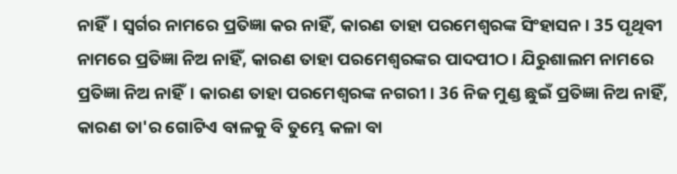ନାହିଁ। ସ୍ୱର୍ଗର ନାମରେ ପ୍ରତିଜ୍ଞା କର ନାହିଁ, କାରଣ ତାହା ପରମେଶ୍ୱରଙ୍କ ସିଂହାସନ। 35 ପୃଥିବୀ ନାମରେ ପ୍ରତିଜ୍ଞା ନିଅ ନାହିଁ, କାରଣ ତାହା ପରମେଶ୍ୱରଙ୍କର ପାଦପୀଠ। ଯିରୁଶାଲମ ନାମରେ ପ୍ରତିଜ୍ଞା ନିଅ ନାହିଁ। କାରଣ ତାହା ପରମେଶ୍ୱରଙ୍କ ନଗରୀ। 36 ନିଜ ମୁଣ୍ଡ ଛୁଇଁ ପ୍ରତିଜ୍ଞା ନିଅ ନାହିଁ, କାରଣ ତା'ର ଗୋଟିଏ ବାଳକୁ ବି ତୁମ୍ଭେ କଳା ବା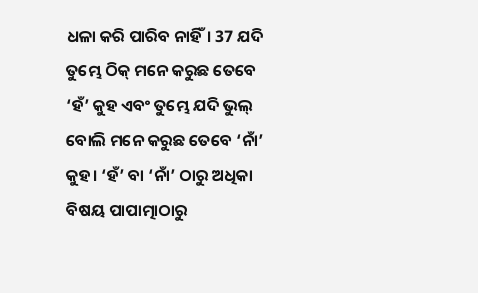ଧଳା କରି ପାରିବ ନାହିଁ। 37 ଯଦି ତୁମ୍ଭେ ଠିକ୍ ମନେ କରୁଛ ତେବେ ‘ହଁ’ କୁହ ଏବଂ ତୁମ୍ଭେ ଯଦି ଭୁଲ୍ ବୋଲି ମନେ କରୁଛ ତେବେ ‘ନାଁ’ କୁହ। ‘ହଁ’ ବା ‘ନାଁ’ ଠାରୁ ଅଧିକା ବିଷୟ ପାପାତ୍ମାଠାରୁ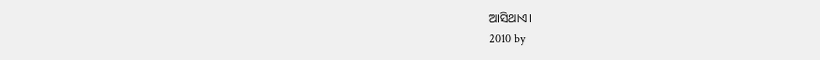ଆସିଥାଏ।
2010 by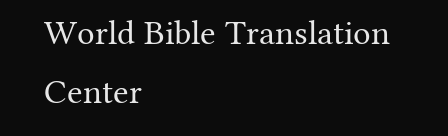World Bible Translation Center